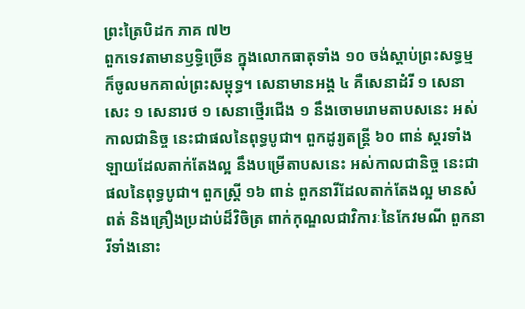ព្រះត្រៃបិដក ភាគ ៧២
ពួកទេវតាមានឫទ្ធិច្រើន ក្នុងលោកធាតុទាំង ១០ ចង់ស្តាប់ព្រះសទ្ធម្ម ក៏ចូលមកគាល់ព្រះសម្ពុទ្ធ។ សេនាមានអង្គ ៤ គឺសេនាដំរី ១ សេនាសេះ ១ សេនារថ ១ សេនាថ្មើរជើង ១ នឹងចោមរោមតាបសនេះ អស់កាលជានិច្ច នេះជាផលនៃពុទ្ធបូជា។ ពួកដូរ្យតន្រ្តី ៦០ ពាន់ ស្គរទាំងឡាយដែលតាក់តែងល្អ នឹងបម្រើតាបសនេះ អស់កាលជានិច្ច នេះជាផលនៃពុទ្ធបូជា។ ពួកស្រ្តី ១៦ ពាន់ ពួកនារីដែលតាក់តែងល្អ មានសំពត់ និងគ្រឿងប្រដាប់ដ៏វិចិត្រ ពាក់កុណ្ឌលជាវិការៈនៃកែវមណី ពួកនារីទាំងនោះ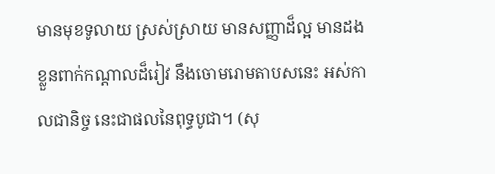មានមុខទូលាយ ស្រស់ស្រាយ មានសញ្ញាដ៏ល្អ មានដងខ្លួនពាក់កណ្តាលដ៏រៀវ នឹងចោមរោមតាបសនេះ អស់កាលជានិច្ច នេះជាផលនៃពុទ្ធបូជា។ (សុ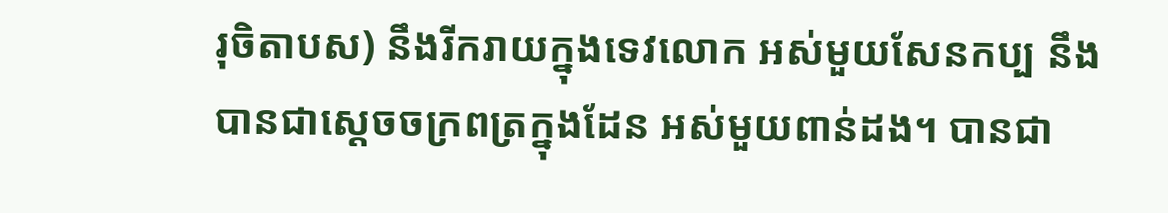រុចិតាបស) នឹងរីករាយក្នុងទេវលោក អស់មួយសែនកប្ប នឹងបានជាសេ្តចចក្រពត្រក្នុងដែន អស់មួយពាន់ដង។ បានជា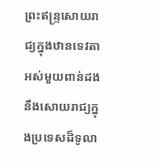ព្រះឥន្រ្ទសោយរាជ្យក្នុងឋានទេវតា អស់មួយពាន់ដង នឹងសោយរាជ្យក្នុងប្រទេសដ៏ទូលា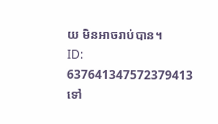យ មិនអាចរាប់បាន។
ID: 637641347572379413
ទៅ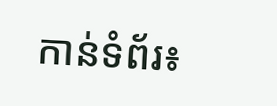កាន់ទំព័រ៖